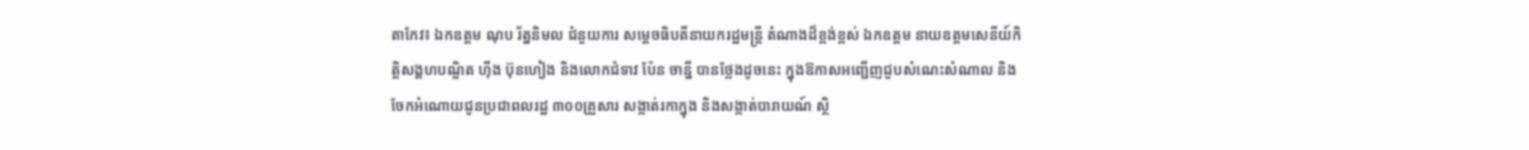តាកែវ៖ ឯកឧត្តម ណុប រ័ត្ននិមល ជំនួយការ សម្តេចធិបតីនាយករដ្ឋមន្ត្រី តំណាងដ៏ខ្ពង់ខ្ពស់ ឯកឧត្តម នាយឧត្តមសេនីយ៍កិត្តិសង្គហបណ្ឌិត ហុីង ប៊ុនហៀង និងលោកជំទាវ ប៉ែន ចាន្នី បានថ្លែងដូចនេះ ក្នុងឱកាសអញ្ជើញជួបសំណេះសំណាល និងចែកអំណោយជូនប្រជាពលរដ្ឋ ៣០០គ្រួសារ សង្កាត់រកាក្នុង និងសង្កាត់បារាយណ៍ ស្ថិ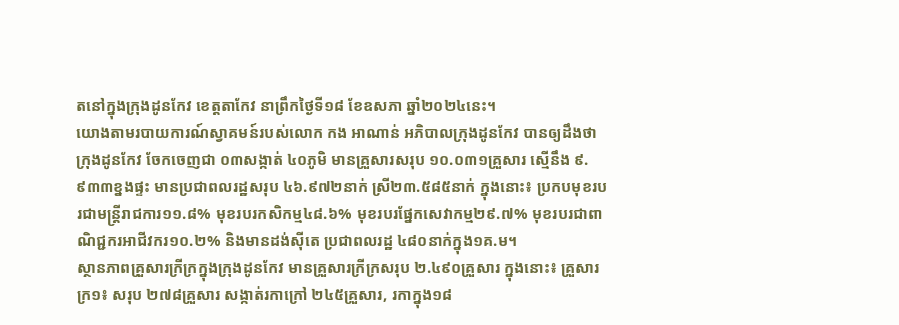តនៅក្នុងក្រុងដូនកែវ ខេត្តតាកែវ នាព្រឹកថ្ងៃទី១៨ ខែឧសភា ឆ្នាំ២០២៤នេះ។
យោងតាមរបាយការណ៍ស្វាគមន៍របស់លោក កង អាណាន់ អភិបាលក្រុងដូនកែវ បានឲ្យដឹងថា ក្រុងដូនកែវ ចែកចេញជា ០៣សង្កាត់ ៤០ភូមិ មានគ្រួសារសរុប ១០.០៣១គ្រួសារ ស្មើនឹង ៩.៩៣៣ខ្នងផ្ទះ មានប្រជាពលរដ្ឋសរុប ៤៦.៩៧២នាក់ ស្រី២៣.៥៨៥នាក់ ក្នុងនោះ៖ ប្រកបមុខរបរជាមន្ត្រីរាជការ១១.៨% មុខរបរកសិកម្ម៤៨.៦% មុខរបរផ្នែកសេវាកម្ម២៩.៧% មុខរបរជាពាណិជ្ជករអាជីវករ១០.២% និងមានដង់ស៊ីតេ ប្រជាពលរដ្ឋ ៤៨០នាក់ក្នុង១គ.ម។
ស្ថានភាពគ្រួសារក្រីក្រក្នុងក្រុងដូនកែវ មានគ្រួសារក្រីក្រសរុប ២.៤៩០គ្រួសារ ក្នុងនោះ៖ គ្រួសារក្រ១៖ សរុប ២៧៨គ្រួសារ សង្កាត់រកាក្រៅ ២៤៥គ្រួសារ, រកាក្នុង១៨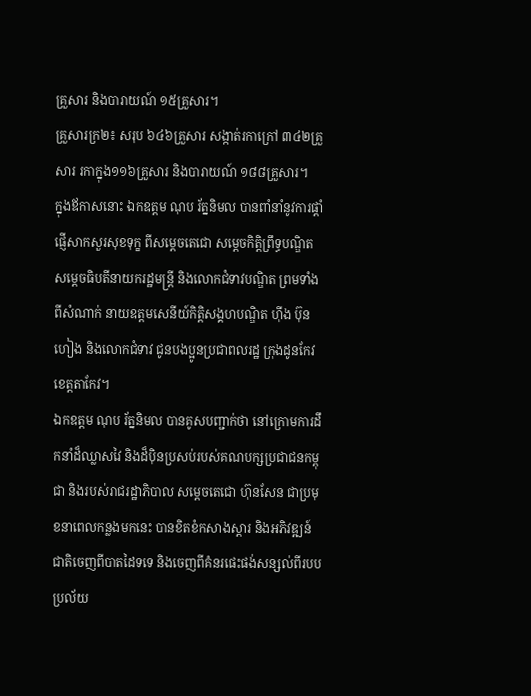គ្រួសារ និងបារាយណ៍ ១៥គ្រួសារ។
គ្រួសារក្រ២៖ សរុប ៦៤៦គ្រួសារ សង្កាត់រកាក្រៅ ៣៤២គ្រួសារ រកាក្នុង១១៦គ្រួសារ និងបារាយណ៍ ១៨៨គ្រួសារ។
ក្នុងឪកាសនោះ ឯកឧត្តម ណុប រ័ត្ននិមល បានពាំនាំនូវការផ្តាំផ្ញើសាកសួរសុខទុក្ខ ពីសម្តេចតេជោ សម្តេចកិត្តិព្រឹទ្ធបណ្ឌិត សម្តេចធិបតីនាយករដ្ឋមន្ត្រី និងលោកជំទាវបណ្ឌិត ព្រមទាំងពីសំណាក់ នាយឧត្តមសេនីយ៍កិត្តិសង្គហបណ្ឌិត ហ៊ីង ប៊ុនហៀង និងលោកជំទាវ ជូនបងប្អូនប្រជាពលរដ្ឋ ក្រុងដូនកែវ ខេត្តតាកែវ។
ឯកឧត្តម ណុប រ័ត្ននិមល បានគូសបញ្ជាក់ថា នៅក្រោមការដឹកនាំដ៏ឈ្លាសវៃ និងដ៏ប៉ិនប្រសប់របស់គណបក្សប្រជាជនកម្ពុជា និងរបស់រាជរដ្ឋាភិបាល សម្តេចតេជោ ហ៊ុនសែន ជាប្រមុខនាពេលកន្លងមកនេះ បានខិតខំកសាងស្តារ និងអភិវឌ្ឍន៍ជាតិចេញពីបាតដៃទទេ និងចេញពីគំនរផេះផង់សន្សល់ពីរបបប្រល័យ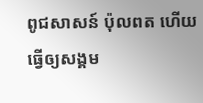ពូជសាសន៍ ប៉ុលពត ហើយធ្វើឲ្យសង្គម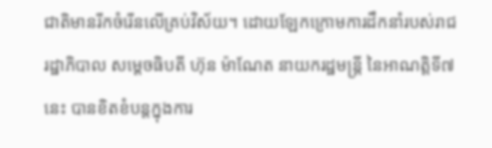ជាតិមានរីកចំរើនលើគ្រប់វិស័យ។ ដោយឡែកក្រោមការដឹកនាំរបស់រាជរដ្ឋាភិបាល សម្តេចធិបតី ហ៊ុន ម៉ាណែត នាយករដ្ឋមន្ត្រី នៃអាណត្តិទី៧នេះ បានខិតខំបន្តក្នុងការ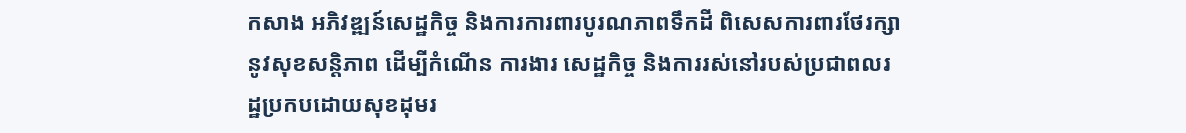កសាង អភិវឌ្ឍន៍សេដ្ឋកិច្ច និងការការពារបូរណភាពទឹកដី ពិសេសការពារថែរក្សានូវសុខសន្តិភាព ដើម្បីកំណើន ការងារ សេដ្ឋកិច្ច និងការរស់នៅរបស់ប្រជាពលរដ្ឋប្រកបដោយសុខដុមរ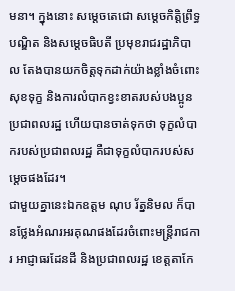មនា។ ក្នុងនោះ សម្តេចតេជោ សម្តេចកិត្តិព្រឹទ្ធបណ្ឌិត និងសម្តេចធិបតី ប្រមុខរាជរដ្ឋាភិបាល តែងបានយកចិត្តទុកដាក់យ៉ាងខ្លាំងចំពោះសុខទុក្ខ និងការលំបាកខ្វះខាតរបស់បងប្អូនប្រជាពលរដ្ឋ ហើយបានចាត់ទុកថា ទុក្ខលំបាករបស់ប្រជាពលរដ្ឋ គឺជាទុក្ខលំបាករបស់សម្តេចផងដែរ។
ជាមួយគ្នានេះឯកឧត្ដម ណុប រ័ត្ននិមល ក៏បានថ្លែងអំណរអរគុណផងដែរចំពោះមន្ត្រីរាជការ អាជ្ញាធរដែនដី និងប្រជាពលរដ្ឋ ខេត្តតាកែ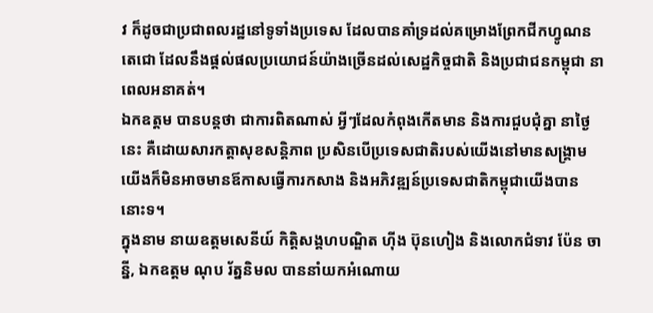វ ក៏ដូចជាប្រជាពលរដ្ឋនៅទូទាំងប្រទេស ដែលបានគាំទ្រដល់គម្រោងព្រែកជីកហ្វូណនតេជោ ដែលនឹងផ្តល់ផលប្រយោជន៍យ៉ាងច្រើនដល់សេដ្ឋកិច្ចជាតិ និងប្រជាជនកម្ពុជា នាពេលអនាគត់។
ឯកឧត្តម បានបន្តថា ជាការពិតណាស់ អី្វៗដែលកំពុងកើតមាន និងការជួបជុំគ្នា នាថ្ងៃនេះ គឺដោយសារកត្តាសុខសន្តិភាព ប្រសិនបើប្រទេសជាតិរបស់យើងនៅមានសង្គ្រាម យើងក៏មិនអាចមានឪកាសធ្វើការកសាង និងអភិវឌ្ឍន៍ប្រទេសជាតិកម្ពុជាយើងបាននោះទ។
ក្នុងនាម នាយឧត្តមសេនីយ៍ កិត្តិសង្គហបណ្ឌិត ហ៊ីង ប៊ុនហៀង និងលោកជំទាវ ប៉ែន ចាន្នី, ឯកឧត្ដម ណុប រ័ត្ននិមល បាននាំយកអំណោយ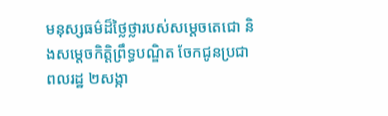មនុស្សធម៌ដ៏ថ្លៃថ្លារបស់សម្តេចតេជោ និងសម្តេចកិត្តិព្រឹទ្ធបណ្ឌិត ចែកជូនប្រជាពលរដ្ឋ ២សង្កា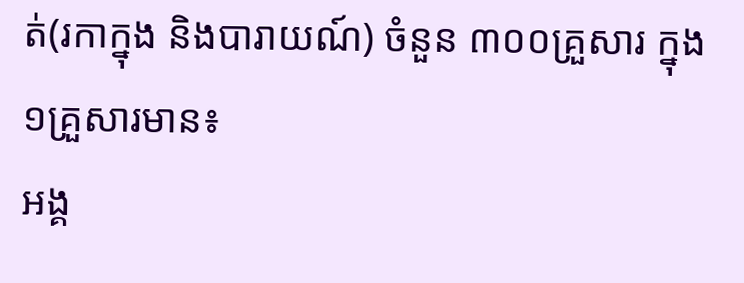ត់(រកាក្នុង និងបារាយណ៍) ចំនួន ៣០០គ្រួសារ ក្នុង១គ្រួសារមាន៖
អង្គ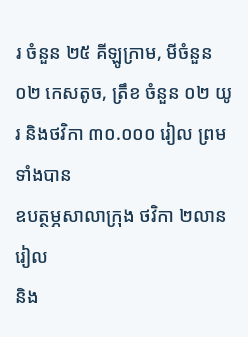រ ចំនួន ២៥ គីឡូក្រាម, មីចំនួន ០២ កេសតូច, ត្រឹខ ចំនួន ០២ យូរ និងថវិកា ៣០.០០០ រៀល ព្រមទាំងបាន
ឧបត្ថម្ភសាលាក្រុង ថវិកា ២លានរៀល
និង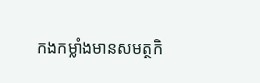កងកម្លាំងមានសមត្ថកិ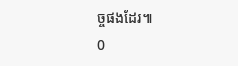ច្ចផងដែរ៕
0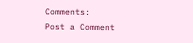Comments:
Post a Comment